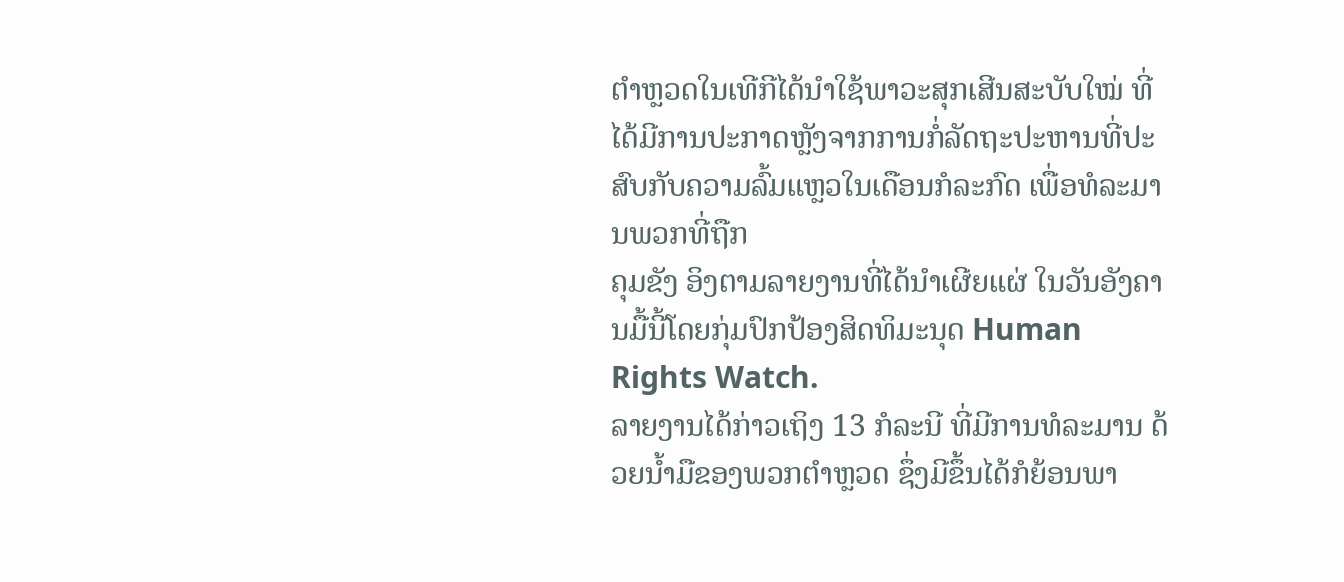ຕຳຫຼວດໃນເທີກີໄດ້ນຳໃຊ້ພາວະສຸກເສີນສະບັບໃໝ່ ທີ່ໄດ້ມີການປະກາດຫຼັງຈາກການກໍ່ລັດຖະປະຫານທີ່ປະສົບກັບຄວາມລົ້ມແຫຼວໃນເດືອນກໍລະກົດ ເພື່ອທໍລະມານພວກທີ່ຖືກ
ຄຸມຂັງ ອິງຕາມລາຍງານທີ່ໄດ້ນຳເຜີຍແຜ່ ໃນວັນອັງຄານມື້ນີ້ໂດຍກຸ່ມປົກປ້ອງສິດທິມະນຸດ Human Rights Watch.
ລາຍງານໄດ້ກ່າວເຖິງ 13 ກໍລະນີ ທີ່ມີການທໍລະມານ ດ້ວຍນ້ຳມືຂອງພວກຕຳຫຼວດ ຊຶ່ງມີຂຶ້ນໄດ້ກໍຍ້ອນພາ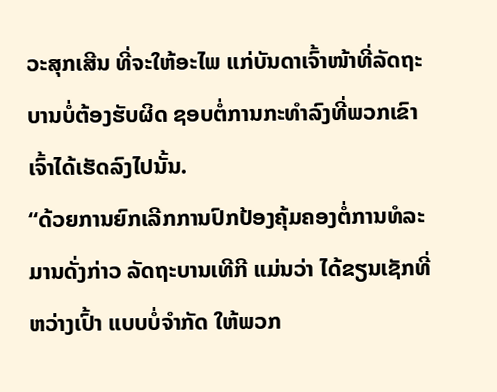ວະສຸກເສີນ ທີ່ຈະໃຫ້ອະໄພ ແກ່ບັນດາເຈົ້າໜ້າທີ່ລັດຖະບານບໍ່ຕ້ອງຮັບຜິດ ຊອບຕໍ່ການກະທຳລົງທີ່ພວກເຂົາເຈົ້າໄດ້ເຮັດລົງໄປນັ້ນ.
“ດ້ວຍການຍົກເລີກການປົກປ້ອງຄຸ້ມຄອງຕໍ່ການທໍລະມານດັ່ງກ່າວ ລັດຖະບານເທີກີ ແມ່ນວ່າ ໄດ້ຂຽນເຊັກທີ່ຫວ່າງເປົ້າ ແບບບໍ່ຈຳກັດ ໃຫ້ພວກ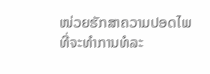ໜ່ວຍຮັກສາຄວາມປອດໄພ ທີ່ຈະທຳການທໍລະ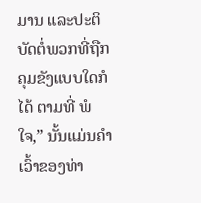ມານ ແລະປະຕິບັດຕໍ່ພວກທີ່ຖືກຄຸມຂັງແບບໃດກໍໄດ້ ຕາມທີ່ ພໍໃຈ,” ນັ້ນແມ່ນຄຳເວົ້າຂອງທ່າ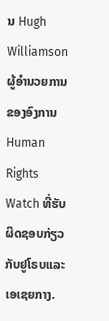ນ Hugh Williamson ຜູ້ອຳນວຍການຂອງອົງການ Human Rights Watch ທີ່ຮັບຜິດຊອບກ່ຽວກັບຢູໂຣບແລະເອເຊຍກາງ.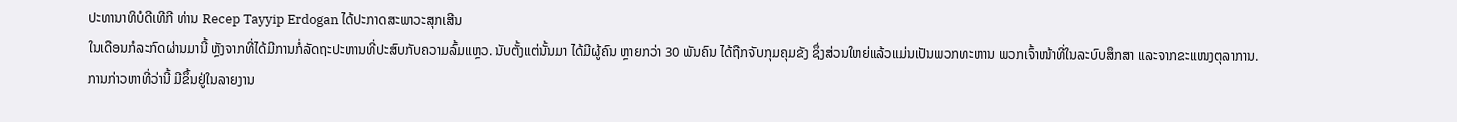ປະທານາທິບໍດີເທີກີ ທ່ານ Recep Tayyip Erdogan ໄດ້ປະກາດສະພາວະສຸກເສີນ
ໃນເດືອນກໍລະກົດຜ່ານມານີ້ ຫຼັງຈາກທີ່ໄດ້ມີການກໍ່ລັດຖະປະຫານທີ່ປະສົບກັບຄວາມລົ້ມແຫຼວ. ນັບຕັ້ງແຕ່ນັ້ນມາ ໄດ້ມີຜູ້ຄົນ ຫຼາຍກວ່າ 30 ພັນຄົນ ໄດ້ຖືກຈັບກຸມຄຸມຂັງ ຊຶ່ງສ່ວນໃຫຍ່ແລ້ວແມ່ນເປັນພວກທະຫານ ພວກເຈົ້າໜ້າທີ່ໃນລະບົບສຶກສາ ແລະຈາກຂະແໜງຕຸລາການ.
ການກ່າວຫາທີ່ວ່ານີ້ ມີຂຶ້ນຢູ່ໃນລາຍງານ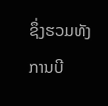ຊຶ່ງຮວມທັງ ການບີ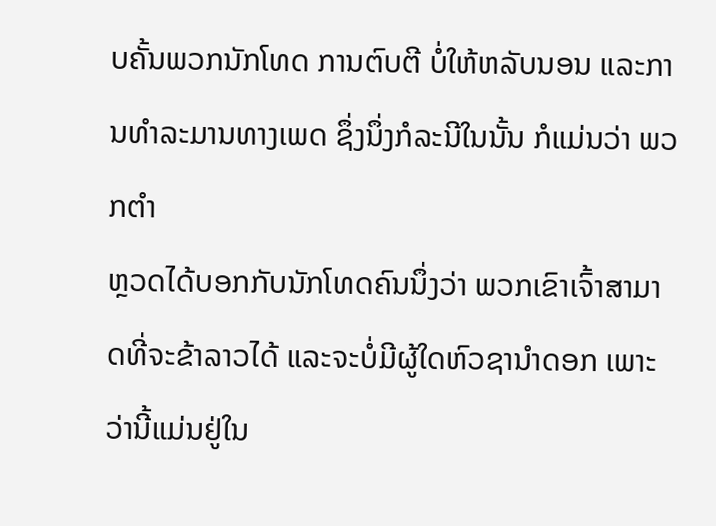ບຄັ້ນພວກນັກໂທດ ການຕົບຕີ ບໍ່ໃຫ້ຫລັບນອນ ແລະການທຳລະມານທາງເພດ ຊຶ່ງນຶ່ງກໍລະນີໃນນັ້ນ ກໍແມ່ນວ່າ ພວກຕຳ
ຫຼວດໄດ້ບອກກັບນັກໂທດຄົນນຶ່ງວ່າ ພວກເຂົາເຈົ້າສາມາດທີ່ຈະຂ້າລາວໄດ້ ແລະຈະບໍ່ມີຜູ້ໃດຫົວຊານຳດອກ ເພາະວ່ານີ້ແມ່ນຢູ່ໃນ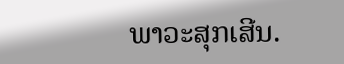ພາວະສຸກເສີນ.